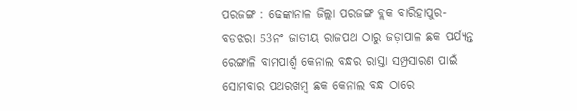ପରଜଙ୍ଗ : ଢେଙ୍କାନାଳ ଜିଲ୍ଲା ପରଜଙ୍ଗ ବ୍ଲକ ବାରିହାପୁର-ବଡଝରା 53ନଂ ଜାତୀୟ ରାଜପଥ ଠାରୁ ଜଡ଼ାପାଳ ଛକ ପର୍ଯ୍ୟନ୍ତ ରେଙ୍ଗାଳି ବାମପାର୍ଶ୍ଵ କେନାଲ ବନ୍ଧର ରାସ୍ତା ସମ୍ପ୍ରସାରଣ ପାଇଁ ସୋମବାର ପଥରଖମ୍ବ ଛକ କେନାଲ ବନ୍ଧ ଠାରେ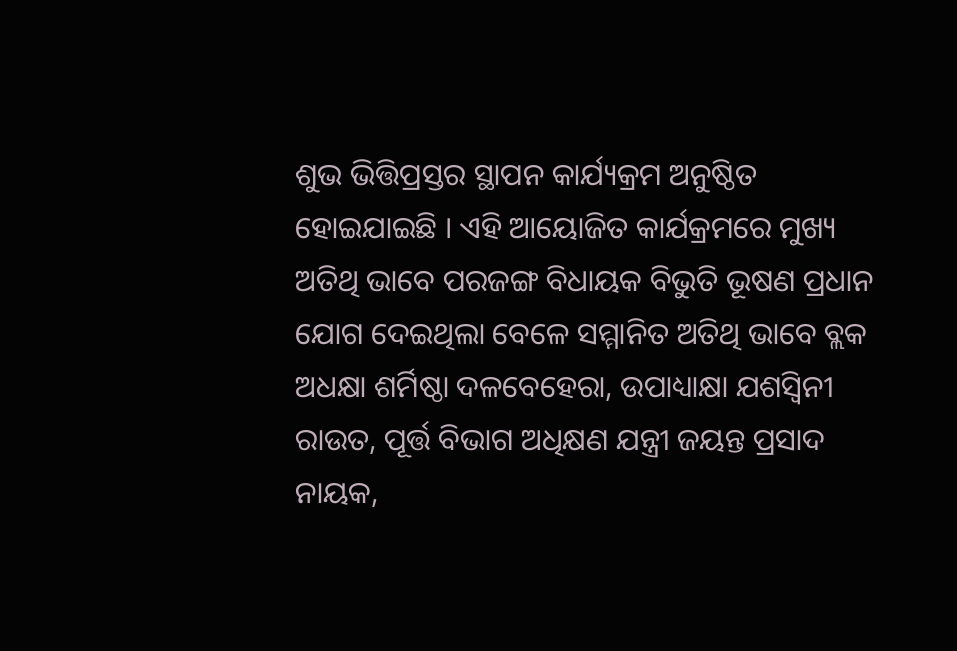ଶୁଭ ଭିତ୍ତିପ୍ରସ୍ତର ସ୍ଥାପନ କାର୍ଯ୍ୟକ୍ରମ ଅନୁଷ୍ଠିତ ହୋଇଯାଇଛି । ଏହି ଆୟୋଜିତ କାର୍ଯକ୍ରମରେ ମୁଖ୍ୟ ଅତିଥି ଭାବେ ପରଜଙ୍ଗ ବିଧାୟକ ବିଭୁତି ଭୂଷଣ ପ୍ରଧାନ ଯୋଗ ଦେଇଥିଲା ବେଳେ ସମ୍ମାନିତ ଅତିଥି ଭାବେ ବ୍ଲକ ଅଧକ୍ଷା ଶର୍ମିଷ୍ଠା ଦଳବେହେରା, ଉପାଧ୍ୟାକ୍ଷା ଯଶସ୍ୱିନୀ ରାଉତ, ପୂର୍ତ୍ତ ବିଭାଗ ଅଧିକ୍ଷଣ ଯନ୍ତ୍ରୀ ଜୟନ୍ତ ପ୍ରସାଦ ନାୟକ,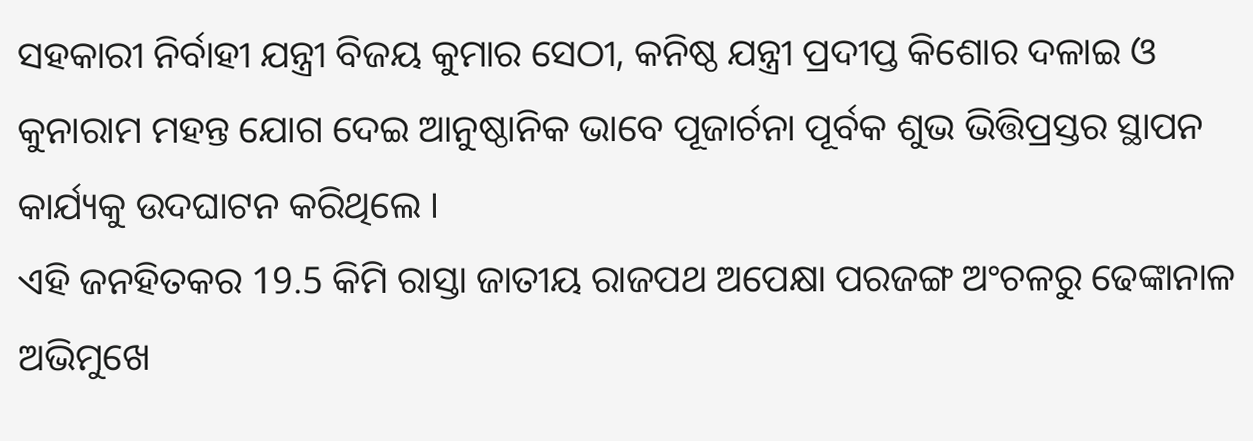ସହକାରୀ ନିର୍ବାହୀ ଯନ୍ତ୍ରୀ ବିଜୟ କୁମାର ସେଠୀ, କନିଷ୍ଠ ଯନ୍ତ୍ରୀ ପ୍ରଦୀପ୍ତ କିଶୋର ଦଳାଇ ଓ କୁନାରାମ ମହନ୍ତ ଯୋଗ ଦେଇ ଆନୁଷ୍ଠାନିକ ଭାବେ ପୂଜାର୍ଚନା ପୂର୍ବକ ଶୁଭ ଭିତ୍ତିପ୍ରସ୍ତର ସ୍ଥାପନ କାର୍ଯ୍ୟକୁ ଉଦଘାଟନ କରିଥିଲେ ।
ଏହି ଜନହିତକର 19.5 କିମି ରାସ୍ତା ଜାତୀୟ ରାଜପଥ ଅପେକ୍ଷା ପରଜଙ୍ଗ ଅଂଚଳରୁ ଢେଙ୍କାନାଳ ଅଭିମୁଖେ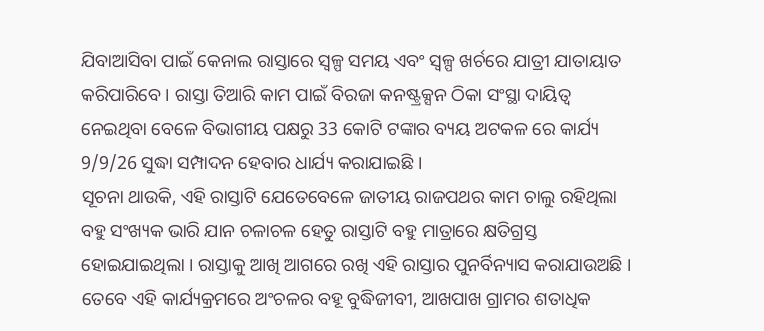ଯିବାଆସିବା ପାଇଁ କେନାଲ ରାସ୍ତାରେ ସ୍ୱଳ୍ପ ସମୟ ଏବଂ ସ୍ୱଳ୍ପ ଖର୍ଚରେ ଯାତ୍ରୀ ଯାତାୟାତ କରିପାରିବେ । ରାସ୍ତା ତିଆରି କାମ ପାଇଁ ବିରଜା କନଷ୍ଟ୍ରକ୍ସନ ଠିକା ସଂସ୍ଥା ଦାୟିତ୍ୱ ନେଇଥିବା ବେଳେ ବିଭାଗୀୟ ପକ୍ଷରୁ 33 କୋଟି ଟଙ୍କାର ବ୍ୟୟ ଅଟକଳ ରେ କାର୍ଯ୍ୟ 9/9/26 ସୁଦ୍ଧା ସମ୍ପାଦନ ହେବାର ଧାର୍ଯ୍ୟ କରାଯାଇଛି ।
ସୂଚନା ଥାଉକି, ଏହି ରାସ୍ତାଟି ଯେତେବେଳେ ଜାତୀୟ ରାଜପଥର କାମ ଚାଲୁ ରହିଥିଲା ବହୁ ସଂଖ୍ୟକ ଭାରି ଯାନ ଚଳାଚଳ ହେତୁ ରାସ୍ତାଟି ବହୁ ମାତ୍ରାରେ କ୍ଷତିଗ୍ରସ୍ତ ହୋଇଯାଇଥିଲା । ରାସ୍ତାକୁ ଆଖି ଆଗରେ ରଖି ଏହି ରାସ୍ତାର ପୁନର୍ବିନ୍ୟାସ କରାଯାଉଅଛି ।
ତେବେ ଏହି କାର୍ଯ୍ୟକ୍ରମରେ ଅଂଚଳର ବହୂ ବୁଦ୍ଧିଜୀବୀ, ଆଖପାଖ ଗ୍ରାମର ଶତାଧିକ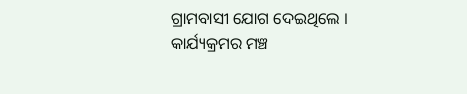ଗ୍ରାମବାସୀ ଯୋଗ ଦେଇଥିଲେ । କାର୍ଯ୍ୟକ୍ରମର ମଞ୍ଚ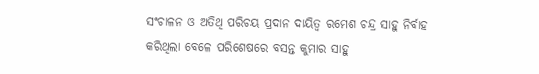ସଂଚାଳନ ଓ ଅତିଥି ପରିଚୟ ପ୍ରଦାନ ଦାୟିତ୍ୱ ରମେଶ ଚନ୍ଦ୍ର ସାହୁ ନିର୍ବାହ କରିଥିଲା ବେଳେ ପରିଶେଷରେ ବସନ୍ତ କୁମାର ସାହୁ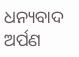ଧନ୍ୟବାଦ ଅର୍ପଣ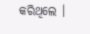କରିଥିଲେ ।